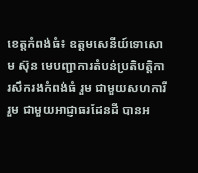ខេត្តកំពង់ធំ៖ ឧត្ដមសេនីយ៍ទោសោម ស៊ុន មេបញ្ជាការតំបន់ប្រតិបត្តិការសឹករងកំពង់ធំ រួម ជាមួយសហការី រួម ជាមួយអាជ្ញាធរដែនដី បានអ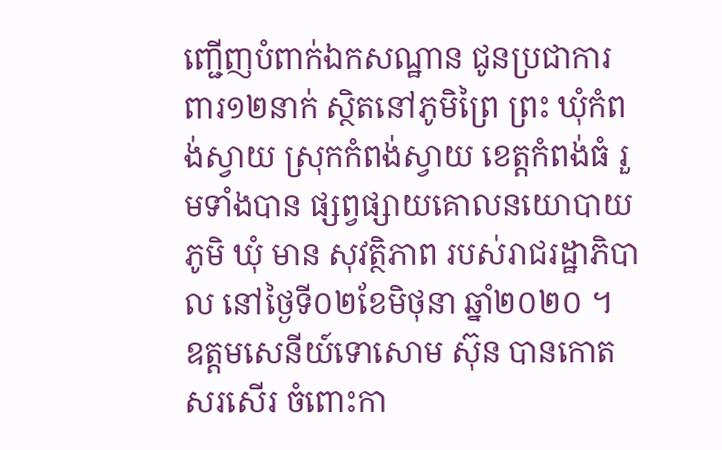ញ្ជើញបំពាក់ឯកសណ្ឋាន ជូនប្រជាការពារ១២នាក់ ស្ថិតនៅភូមិព្រៃ ព្រះ ឃុំកំពង់ស្វាយ ស្រុកកំពង់ស្វាយ ខេត្តកំពង់ធំ រួមទាំងបាន ផ្សព្វផ្សាយគោលនយោបាយភូមិ ឃុំ មាន សុវត្ថិភាព របស់រាជរដ្ឋាភិបាល នៅថ្ងៃទី០២ខែមិថុនា ឆ្នាំ២០២០ ។
ឧត្ដមសេនីយ៍ទោសោម ស៊ុន បានកោតសរសើរ ចំពោះកា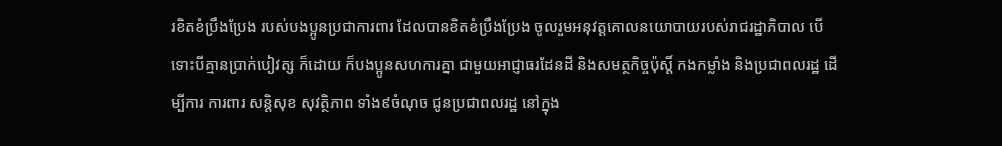រខិតខំប្រឹងប្រែង របស់បងប្អូនប្រជាការពារ ដែលបានខិតខំប្រឹងប្រែង ចូលរួមអនុវត្តគោលនយោបាយរបស់រាជរដ្ឋាភិបាល បើទោះបីគ្មានប្រាក់បៀវត្ស ក៏ដោយ ក៏បងប្អូនសហការគ្នា ជាមួយអាជ្ញាធរដែនដី និងសមត្ថកិច្ចប៉ុស្តិ៍ កងកម្លាំង និងប្រជាពលរដ្ឋ ដើម្បីការ ការពារ សន្តិសុខ សុវត្ថិភាព ទាំង៩ចំណុច ជូនប្រជាពលរដ្ឋ នៅក្នុង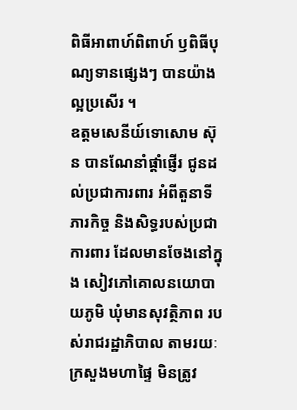ពិធីអាពាហ៍ពិពាហ៍ ឫពិធីបុណ្យទានផ្សេងៗ បានយ៉ាង ល្អប្រសើរ ។
ឧត្ដមសេនីយ៍ទោសោម ស៊ុន បានណែនាំផ្តាំផ្ញើរ ជូនដល់ប្រជាការពារ អំពីតួនាទីភារកិច្ច និងសិទ្ធរបស់ប្រជាការពារ ដែលមានចែងនៅក្នុង សៀវភៅគោលនយោបាយភូមិ ឃុំមានសុវត្ថិភាព របស់រាជរដ្ឋាភិបាល តាមរយៈក្រសួងមហាផ្ទៃ មិនត្រូវ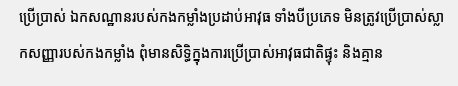ប្រើប្រាស់ ឯកសណ្ឋានរបស់កងកម្លាំងប្រដាប់អាវុធ ទាំងបីប្រភេទ មិនត្រូវប្រើប្រាស់ស្លាកសញ្ញារបស់កងកម្លាំង ពុំមានសិទ្ធិក្នុងការប្រើប្រាស់អាវុធជាតិផ្ទុះ និងគ្មាន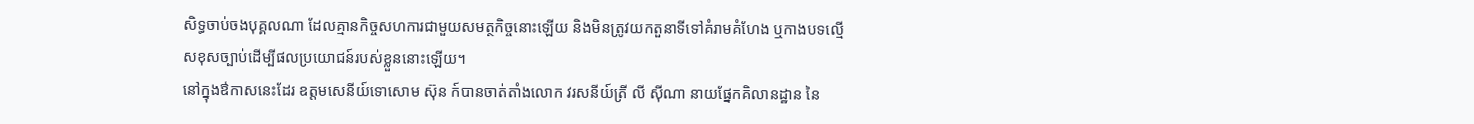សិទ្ធចាប់ចងបុគ្គលណា ដែលគ្មានកិច្ចសហការជាមួយសមត្ថកិច្ចនោះឡើយ និងមិនត្រូវយកតួនាទីទៅគំរាមគំហែង ឬកាងបទល្មើសខុសច្បាប់ដើម្បីផលប្រយោជន៍របស់ខ្លួននោះឡើយ។
នៅក្នុងឳកាសនេះដែរ ឧត្ដមសេនីយ៍ទោសោម ស៊ុន ក៍បានចាត់តាំងលោក វរសនីយ៍ត្រី លី ស៊ីណា នាយផ្នែកគិលានដ្ឋាន នៃ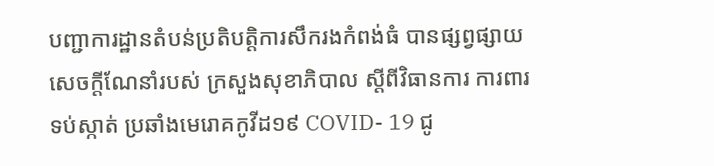បញ្ជាការដ្ឋានតំបន់ប្រតិបត្តិការសឹករងកំពង់ធំ បានផ្សព្វផ្សាយ សេចក្តីណែនាំរបស់ ក្រសួងសុខាភិបាល ស្តីពីវិធានការ ការពារទប់ស្កាត់ ប្រឆាំងមេរោគកូវីដ១៩ COVID- 19 ជូ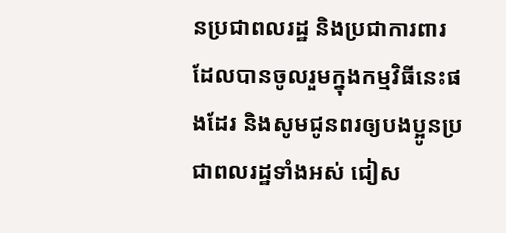នប្រជាពលរដ្ឋ និងប្រជាការពារ ដែលបានចូលរួមក្នុងកម្មវិធីនេះផងដែរ និងសូមជូនពរឲ្យបងប្អូនប្រជាពលរដ្ឋទាំងអស់ ជៀស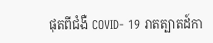ផុតពីជំងឺ COVID- 19 រាតត្បាតដ៍កា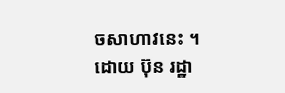ចសាហាវនេះ ។
ដោយ ប៊ុន រដ្ឋា